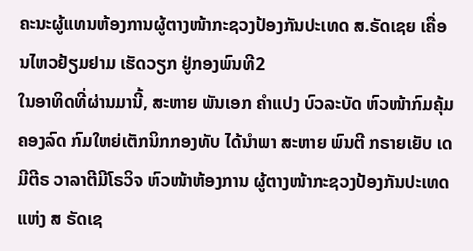ຄະນະຜູ້ແທນຫ້ອງການຜູ້ຕາງໜ້າກະຊວງປ້ອງກັນປະເທດ ສ.ຣັດເຊຍ ເຄື່ອນໄຫວຢ້ຽມຢາມ ເຮັດວຽກ ຢູ່ກອງພົນທີ2
ໃນອາທິດທີ່ຜ່ານມານີ້, ສະຫາຍ ພັນເອກ ຄຳແປງ ບົວລະບັດ ຫົວໜ້າກົມຄຸ້ມຄອງລົດ ກົມໃຫຍ່ເຕັກນິກກອງທັບ ໄດ້ນໍາພາ ສະຫາຍ ພົນຕີ ກຣາຍເຍັບ ເດມີຕີຣ ວາລາຕີມີໂຣວິຈ ຫົວໜ້າຫ້ອງການ ຜູ້ຕາງໜ້າກະຊວງປ້ອງກັນປະເທດແຫ່ງ ສ ຣັດເຊ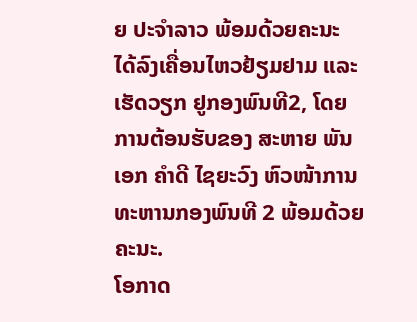ຍ ປະຈໍາລາວ ພ້ອມດ້ວຍຄະນະ ໄດ້ລົງເຄື່ອນໄຫວຢ້ຽມຢາມ ແລະ ເຮັດວຽກ ຢູກອງພົນທີ2, ໂດຍການຕ້ອນຮັບຂອງ ສະຫາຍ ພັນເອກ ຄຳດີ ໄຊຍະວົງ ຫົວໜ້າການທະຫານກອງພົນທີ 2 ພ້ອມດ້ວຍຄະນະ.
ໂອກາດ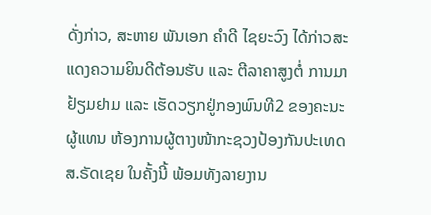ດັ່ງກ່າວ, ສະຫາຍ ພັນເອກ ຄຳດີ ໄຊຍະວົງ ໄດ້ກ່າວສະແດງຄວາມຍິນດີຕ້ອນຮັບ ແລະ ຕີລາຄາສູງຕໍ່ ການມາຢ້ຽມຢາມ ແລະ ເຮັດວຽກຢູ່ກອງພົນທີ2 ຂອງຄະນະຜູ້ແທນ ຫ້ອງການຜູ້ຕາງໜ້າກະຊວງປ້ອງກັນປະເທດ ສ.ຣັດເຊຍ ໃນຄັ້ງນີ້ ພ້ອມທັງລາຍງານ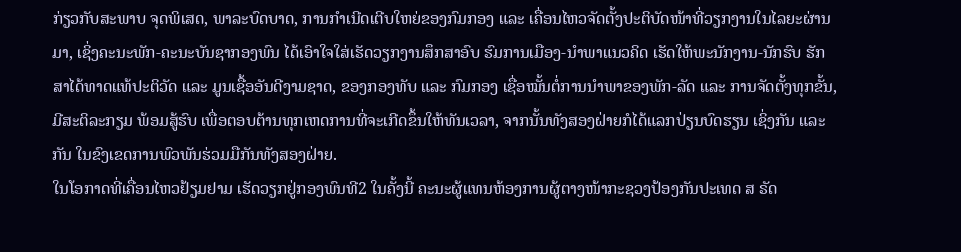ກ່ຽວກັບສະພາບ ຈຸດພິເສດ, ພາລະບົດບາດ, ການກຳເນີດເຕີບໃຫຍ່ຂອງກົມກອງ ແລະ ເຄື່ອນໄຫວຈັດຕັ້ງປະຕິບັດໜ້າທີ່ວຽກງານໃນໄລຍະຜ່ານມາ, ເຊິ່ງຄະນະພັກ-ຄະນະບັນຊາກອງພົນ ໄດ້ເອົາໃຈໃສ່ເຮັດວຽກງານສຶກສາອົບ ຮົມການເມືອງ-ນໍາພາແນວຄິດ ເຮັດໃຫ້ພະນັກງານ-ນັກຮົບ ຮັກສາໄດ້ທາດແທ້ປະຕິວັດ ແລະ ມູນເຊື້ອອັນດີງາມຊາດ, ຂອງກອງທັບ ແລະ ກົມກອງ ເຊື່ອໝັ້ນຕໍ່ການນໍາພາຂອງພັກ-ລັດ ແລະ ການຈັດຕັ້ງທຸກຂັ້ນ, ມີສະຕິລະກຽມ ພ້ອມສູ້ຮົບ ເພື່ອຕອບຕ້ານທຸກເຫດການທີ່ຈະເກີດຂຶ້ນໃຫ້ທັນເວລາ, ຈາກນັ້ນທັງສອງຝ່າຍກໍໄດ້ແລກປ່ຽນບົດຮຽນ ເຊິ່ງກັນ ແລະ ກັນ ໃນຂົງເຂດການພົວພັນຮ່ວມມືກັນທັງສອງຝ່າຍ.
ໃນໂອກາດທີ່ເຄື່ອນໄຫວຢ້ຽມຢາມ ເຮັດວຽກຢູ່ກອງພົນທີ2 ໃນຄັ້ງນີ້ ຄະນະຜູ້ແທນຫ້ອງການຜູ້ຕາງໜ້າກະຊວງປ້ອງກັນປະເທດ ສ ຣັດ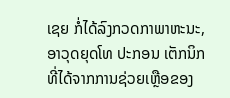ເຊຍ ກໍ່ໄດ້ລົງກວດກາພາຫະນະ, ອາວຸດຍຸດໂທ ປະກອນ ເຕັກນິກ ທີ່ໄດ້ຈາກການຊ່ວຍເຫຼືອຂອງ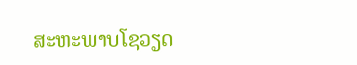ສະຫະພາບໂຊວຽດ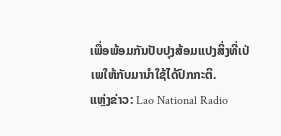ເພື່ອພ້ອມກັນປັບປຸງສ້ອມແປງສິ່ງທີ່ເປ່ເພໃຫ້ກັບມານໍາໃຊ້ໄດ້ປົກກະຕິ.
ແຫຼ່ງຂ່າວ: Lao National Radio